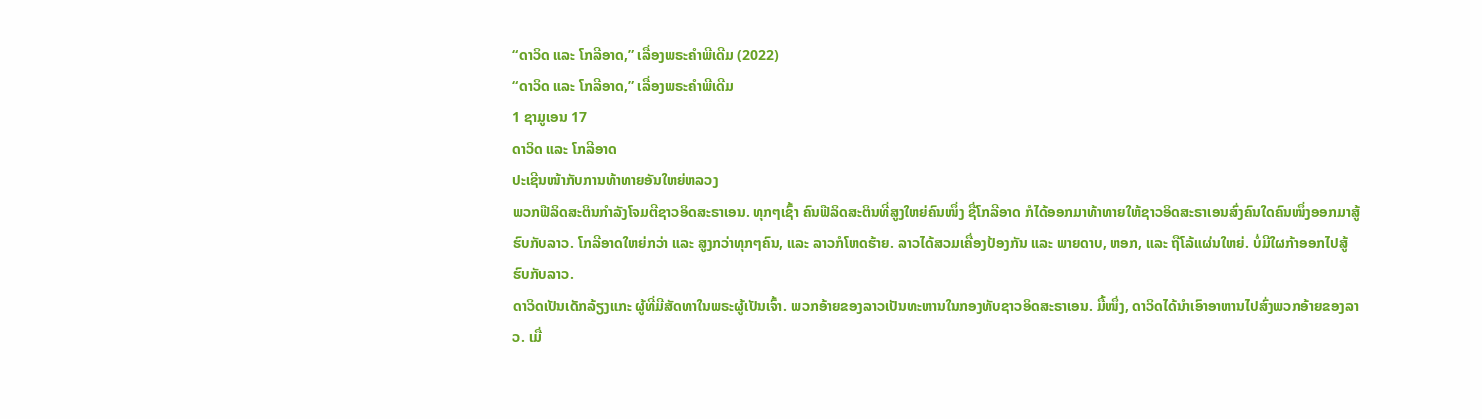“ດາວິດ ແລະ ໂກລີອາດ,” ເລື່ອງພຣະຄຳພີເດີມ (2022)
“ດາວິດ ແລະ ໂກລີອາດ,” ເລື່ອງພຣະຄຳພີເດີມ
1 ຊາມູເອນ 17
ດາວິດ ແລະ ໂກລີອາດ
ປະເຊີນໜ້າກັບການທ້າທາຍອັນໃຫຍ່ຫລວງ
ພວກຟີລິດສະຕິນກຳລັງໂຈມຕີຊາວອິດສະຣາເອນ. ທຸກໆເຊົ້າ ຄົນຟີລິດສະຕິນທີ່ສູງໃຫຍ່ຄົນໜຶ່ງ ຊື່ໂກລີອາດ ກໍໄດ້ອອກມາທ້າທາຍໃຫ້ຊາວອິດສະຣາເອນສົ່ງຄົນໃດຄົນໜຶ່ງອອກມາສູ້ຮົບກັບລາວ. ໂກລີອາດໃຫຍ່ກວ່າ ແລະ ສູງກວ່າທຸກໆຄົນ, ແລະ ລາວກໍໂຫດຮ້າຍ. ລາວໄດ້ສວມເຄື່ອງປ້ອງກັນ ແລະ ພາຍດາບ, ຫອກ, ແລະ ຖືໂລ້ແຜ່ນໃຫຍ່. ບໍ່ມີໃຜກ້າອອກໄປສູ້ຮົບກັບລາວ.
ດາວິດເປັນເດັກລ້ຽງແກະ ຜູ້ທີ່ມີສັດທາໃນພຣະຜູ້ເປັນເຈົ້າ. ພວກອ້າຍຂອງລາວເປັນທະຫານໃນກອງທັບຊາວອິດສະຣາເອນ. ມື້ໜຶ່ງ, ດາວິດໄດ້ນຳເອົາອາຫານໄປສົ່ງພວກອ້າຍຂອງລາວ. ເມື່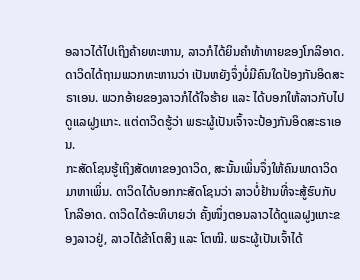ອລາວໄດ້ໄປເຖິງຄ້າຍທະຫານ, ລາວກໍໄດ້ຍິນຄຳທ້າທາຍຂອງໂກລີອາດ.
ດາວິດໄດ້ຖາມພວກທະຫານວ່າ ເປັນຫຍັງຈຶ່ງບໍ່ມີຄົນໃດປ້ອງກັນອິດສະຣາເອນ. ພວກອ້າຍຂອງລາວກໍໄດ້ໃຈຮ້າຍ ແລະ ໄດ້ບອກໃຫ້ລາວກັບໄປດູແລຝູງແກະ. ແຕ່ດາວິດຮູ້ວ່າ ພຣະຜູ້ເປັນເຈົ້າຈະປ້ອງກັນອິດສະຣາເອນ.
ກະສັດໂຊນຮູ້ເຖິງສັດທາຂອງດາວິດ, ສະນັ້ນເພິ່ນຈຶ່ງໃຫ້ຄົນພາດາວິດມາຫາເພິ່ນ. ດາວິດໄດ້ບອກກະສັດໂຊນວ່າ ລາວບໍ່ຢ້ານທີ່ຈະສູ້ຮົບກັບໂກລີອາດ. ດາວິດໄດ້ອະທິບາຍວ່າ ຄັ້ງໜຶ່ງຕອນລາວໄດ້ດູແລຝູງແກະຂອງລາວຢູ່, ລາວໄດ້ຂ້າໂຕສິງ ແລະ ໂຕໝີ. ພຣະຜູ້ເປັນເຈົ້າໄດ້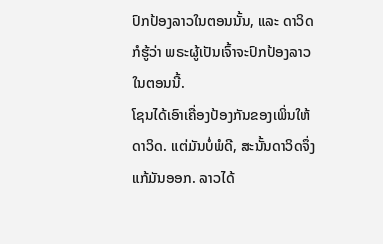ປົກປ້ອງລາວໃນຕອນນັ້ນ, ແລະ ດາວິດກໍຮູ້ວ່າ ພຣະຜູ້ເປັນເຈົ້າຈະປົກປ້ອງລາວໃນຕອນນີ້.
ໂຊນໄດ້ເອົາເຄື່ອງປ້ອງກັນຂອງເພິ່ນໃຫ້ດາວິດ. ແຕ່ມັນບໍ່ພໍດີ, ສະນັ້ນດາວິດຈຶ່ງແກ້ມັນອອກ. ລາວໄດ້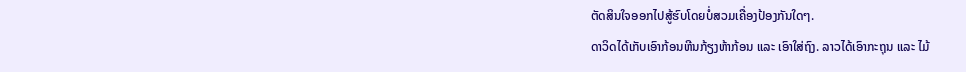ຕັດສິນໃຈອອກໄປສູ້ຮົບໂດຍບໍ່ສວມເຄື່ອງປ້ອງກັນໃດໆ.
ດາວິດໄດ້ເກັບເອົາກ້ອນຫີນກ້ຽງຫ້າກ້ອນ ແລະ ເອົາໃສ່ຖົງ. ລາວໄດ້ເອົາກະຖຸນ ແລະ ໄມ້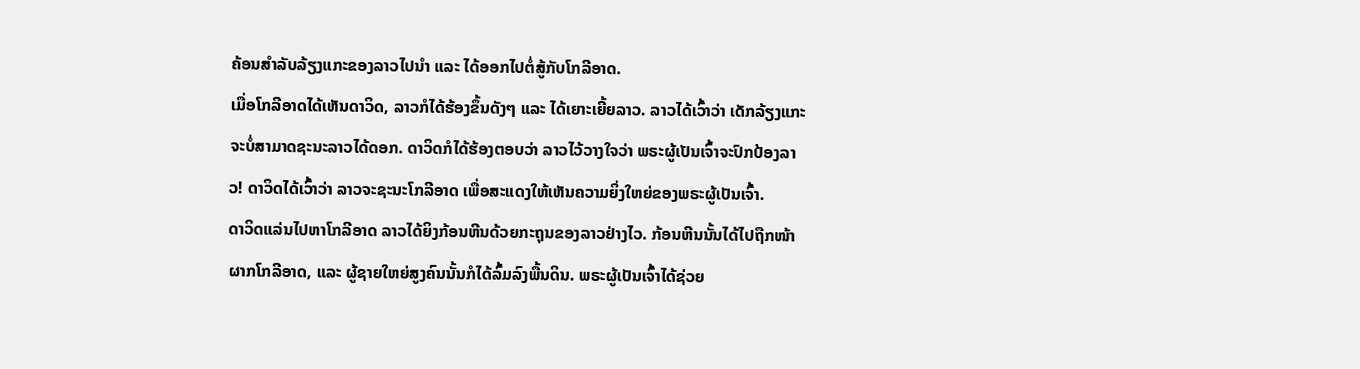ຄ້ອນສຳລັບລ້ຽງແກະຂອງລາວໄປນຳ ແລະ ໄດ້ອອກໄປຕໍ່ສູ້ກັບໂກລີອາດ.
ເມື່ອໂກລີອາດໄດ້ເຫັນດາວິດ, ລາວກໍໄດ້ຮ້ອງຂຶ້ນດັງໆ ແລະ ໄດ້ເຍາະເຍີ້ຍລາວ. ລາວໄດ້ເວົ້າວ່າ ເດັກລ້ຽງແກະຈະບໍ່ສາມາດຊະນະລາວໄດ້ດອກ. ດາວິດກໍໄດ້ຮ້ອງຕອບວ່າ ລາວໄວ້ວາງໃຈວ່າ ພຣະຜູ້ເປັນເຈົ້າຈະປົກປ້ອງລາວ! ດາວິດໄດ້ເວົ້າວ່າ ລາວຈະຊະນະໂກລີອາດ ເພື່ອສະແດງໃຫ້ເຫັນຄວາມຍິ່ງໃຫຍ່ຂອງພຣະຜູ້ເປັນເຈົ້າ.
ດາວິດແລ່ນໄປຫາໂກລີອາດ ລາວໄດ້ຍິງກ້ອນຫີນດ້ວຍກະຖຸນຂອງລາວຢ່າງໄວ. ກ້ອນຫີນນັ້ນໄດ້ໄປຖືກໜ້າຜາກໂກລີອາດ, ແລະ ຜູ້ຊາຍໃຫຍ່ສູງຄົນນັ້ນກໍໄດ້ລົ້ມລົງພື້ນດິນ. ພຣະຜູ້ເປັນເຈົ້າໄດ້ຊ່ວຍ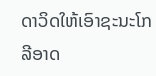ດາວິດໃຫ້ເອົາຊະນະໂກລີອາດ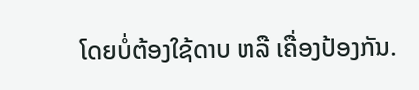ໂດຍບໍ່ຕ້ອງໃຊ້ດາບ ຫລື ເຄື່ອງປ້ອງກັນ.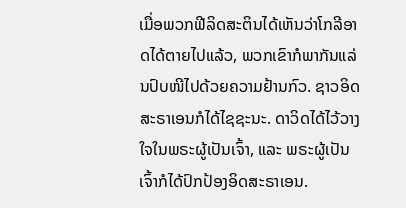ເມື່ອພວກຟີລິດສະຕິນໄດ້ເຫັນວ່າໂກລີອາດໄດ້ຕາຍໄປແລ້ວ, ພວກເຂົາກໍພາກັນແລ່ນປົບໜີໄປດ້ວຍຄວາມຢ້ານກົວ. ຊາວອິດສະຣາເອນກໍໄດ້ໄຊຊະນະ. ດາວິດໄດ້ໄວ້ວາງໃຈໃນພຣະຜູ້ເປັນເຈົ້າ, ແລະ ພຣະຜູ້ເປັນເຈົ້າກໍໄດ້ປົກປ້ອງອິດສະຣາເອນ.